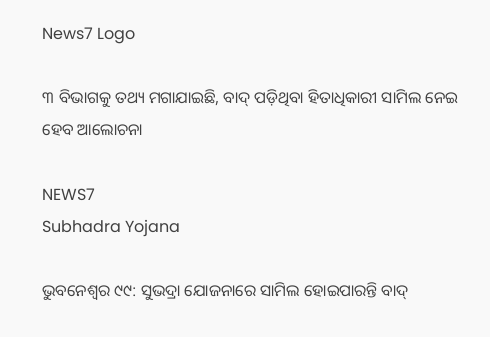News7 Logo

୩ ବିଭାଗକୁ ତଥ୍ୟ ମଗାଯାଇଛି, ବାଦ୍ ପଡ଼ିଥିବା ହିତାଧିକାରୀ ସାମିଲ ନେଇ ହେବ ଆଲୋଚନା

NEWS7
Subhadra Yojana

ଭୁବନେଶ୍ବର ୯୯: ସୁଭଦ୍ରା ଯୋଜନାରେ ସାମିଲ ହୋଇପାରନ୍ତି ବାଦ୍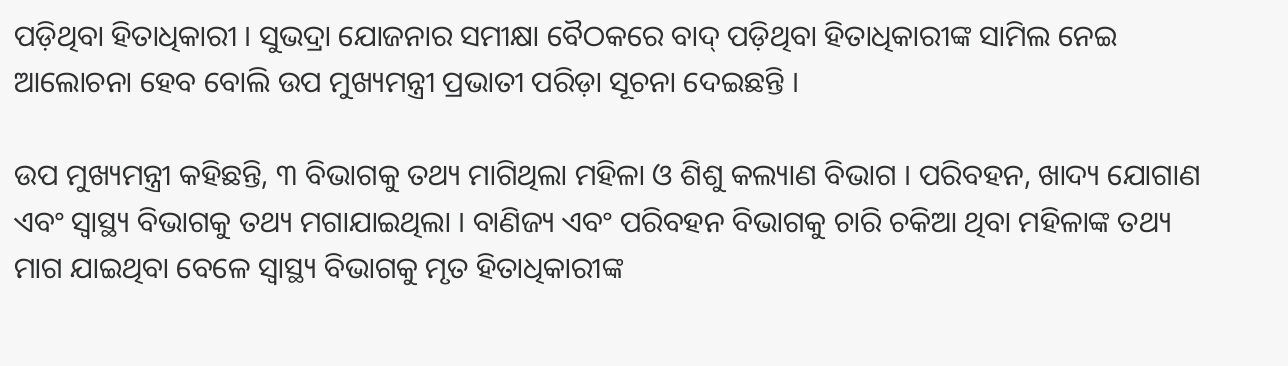ପଡ଼ିଥିବା ହିତାଧିକାରୀ । ସୁଭଦ୍ରା ଯୋଜନାର ସମୀକ୍ଷା ବୈଠକରେ ବାଦ୍ ପଡ଼ିଥିବା ହିତାଧିକାରୀଙ୍କ ସାମିଲ ନେଇ ଆଲୋଚନା ହେବ ବୋଲି ଉପ ମୁଖ୍ୟମନ୍ତ୍ରୀ ପ୍ରଭାତୀ ପରିଡ଼ା ସୂଚନା ଦେଇଛନ୍ତି ।

ଉପ ମୁଖ୍ୟମନ୍ତ୍ରୀ କହିଛନ୍ତି, ୩ ବିଭାଗକୁ ତଥ୍ୟ ମାଗିଥିଲା ମହିଳା ଓ ଶିଶୁ କଲ୍ୟାଣ ବିଭାଗ । ପରିବହନ, ଖାଦ୍ୟ ଯୋଗାଣ ଏବଂ ସ୍ୱାସ୍ଥ୍ୟ ବିଭାଗକୁ ତଥ୍ୟ ମଗାଯାଇଥିଲା । ବାଣିଜ୍ୟ ଏବଂ ପରିବହନ ବିଭାଗକୁ ଚାରି ଚକିଆ ଥିବା ମହିଳାଙ୍କ ତଥ୍ୟ ମାଗ ଯାଇଥିବା ବେଳେ ସ୍ୱାସ୍ଥ୍ୟ ବିଭାଗକୁ ମୃତ ହିତାଧିକାରୀଙ୍କ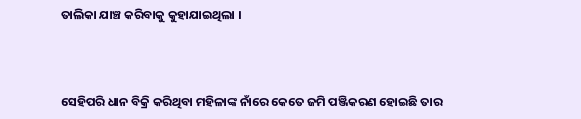ତାଲିକା ଯାଞ୍ଚ କରିବାକୁ କୁହାଯାଇଥିଲା ।



ସେହିପରି ଧାନ ବିକ୍ରି କରିଥିବା ମହିଳାଙ୍କ ନାଁରେ କେତେ ଜମି ପଞ୍ଜିକରଣ ହୋଇଛି ତାର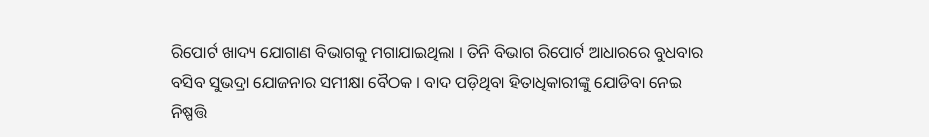ରିପୋର୍ଟ ଖାଦ୍ୟ ଯୋଗାଣ ବିଭାଗକୁ ମଗାଯାଇଥିଲା । ତିନି ବିଭାଗ ରିପୋର୍ଟ ଆଧାରରେ ବୁଧବାର ବସିବ ସୁଭଦ୍ରା ଯୋଜନାର ସମୀକ୍ଷା ବୈଠକ । ବାଦ ପଡ଼ିଥିବା ହିତାଧିକାରୀଙ୍କୁ ଯୋଡିବା ନେଇ ନିଷ୍ପତ୍ତି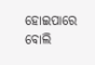ହୋଇପାରେ ବୋଲି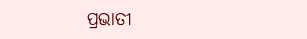ପ୍ରଭାତୀ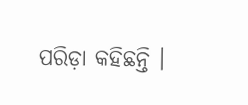ପରିଡ଼ା କହିଛନ୍ତି ।